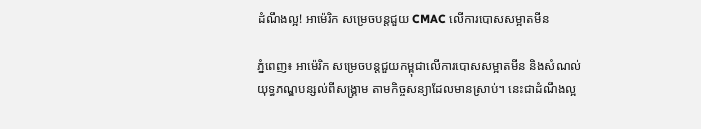ដំណឹងល្អ! អាម៉េរិក សម្រេចបន្តជួយ CMAC លើការបោសសម្អាតមីន

ភ្នំពេញ៖ អាម៉េរិក សម្រេចបន្តជួយកម្ពុជាលើការបោសសម្អាតមីន និងសំណល់យុទ្ធភណ្ឌបន្សល់ពីសង្គ្រាម តាមកិច្ចសន្យាដែលមានស្រាប់។ នេះជាដំណឹងល្អ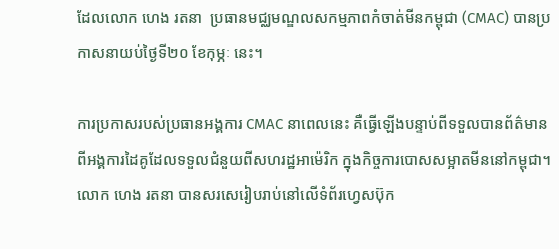ដែលលោក ហេង រតនា  ប្រធានមជ្ឈមណ្ឌលសកម្មភាពកំចាត់មីនកម្ពុជា (CMAC) បានប្រកាសនាយប់ថ្ងៃទី២០ ខែកុម្ភៈ នេះ។

ការប្រកាសរបស់ប្រធានអង្គការ CMAC នាពេលនេះ គឺធ្វើឡើងបន្ទាប់ពីទទួលបានព័ត៌មានពីអង្គការដៃគូដែលទទួលជំនួយពីសហរដ្ឋអាម៉េរិក ក្នុងកិច្ចការបោសសម្អាតមីននៅកម្ពុជា។ លោក ហេង រតនា បានសរសេរៀបរាប់នៅលើទំព័រហ្វេសប៊ុក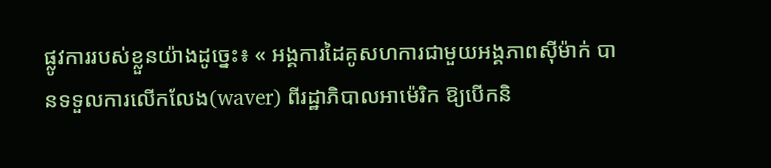ផ្លូវការរបស់ខ្លួនយ៉ាងដូច្នេះ៖ « អង្គការដៃគូសហការជាមួយអង្គភាពស៊ីម៉ាក់ បានទទួលការលើកលែង(waver) ពីរដ្ឋាភិបាលអាម៉េរិក ឱ្យបើកនិ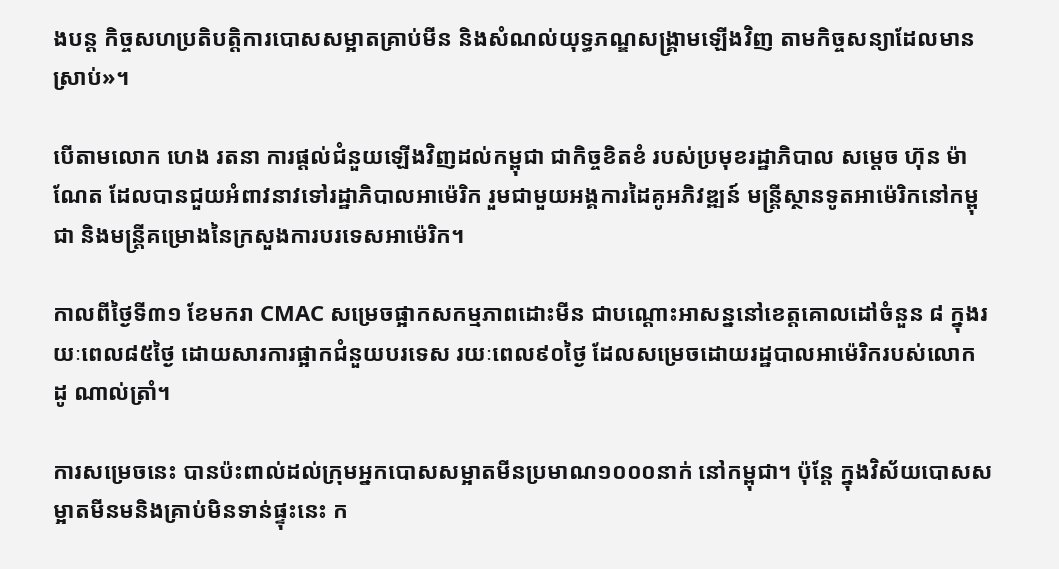ងបន្ត កិច្ចសហប្រតិបត្តិការបោសសម្អាតគ្រាប់មីន និងសំណល់យុទ្ធភណ្ឌសង្គ្រាមឡើងវិញ តាមកិច្ចសន្យាដែលមានស្រាប់»។

បើតាមលោក ហេង រតនា ការផ្ដល់ជំនួយឡើងវិញដល់កម្ពុជា ជាកិច្ចខិតខំ របស់ប្រមុខរដ្ឋាភិបាល សម្តេច ហ៊ុន ម៉ាណែត ដែលបានជួយអំពាវនាវទៅរដ្ឋាភិបាលអាម៉េរិក រួមជាមួយអង្គការដៃគូអភិវឌ្ឍន៍ មន្ត្រីស្ថានទូតអាម៉េរិកនៅកម្ពុជា និងមន្ត្រីគម្រោងនៃក្រសួងការបរទេសអាម៉េរិក។

កាលពីថ្ងៃទី៣១ ខែមករា CMAC សម្រេចផ្អាកសកម្មភាពដោះមីន ជាបណ្ដោះអាសន្ននៅខេត្តគោលដៅចំនួន ៨ ក្នុងរយៈពេល៨៥ថ្ងៃ ដោយសារការផ្អាកជំនួយបរទេស រយៈពេល៩០ថ្ងៃ ដែលសម្រេចដោយរដ្ឋបាលអាម៉េរិករបស់លោក ដូ ណាល់ត្រាំ។

ការសម្រេចនេះ បានប៉ះពាល់ដល់ក្រុមអ្នកបោសសម្អាតមីនប្រមាណ១០០០នាក់ នៅកម្ពុជា។ ប៉ុន្តែ ក្នុងវិស័យបោសសម្អាតមីនមនិងគ្រាប់មិនទាន់ផ្ទុះនេះ ក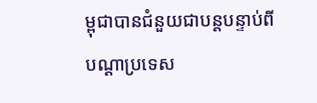ម្ពុជាបានជំនួយជាបន្តបន្ទាប់ពីបណ្ដាប្រទេស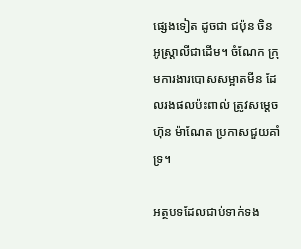ផ្សេងទៀត ដូចជា ជប៉ុន ចិន អូស្ត្រាលីជាដើម។ ចំណែក ក្រុមការងារបោសសម្អាតមីន ដែលរងផលប៉ះពាល់ ត្រូវសម្ដេច ហ៊ុន ម៉ាណែត ប្រកាសជួយគាំទ្រ។

អត្ថបទដែលជាប់ទាក់ទង